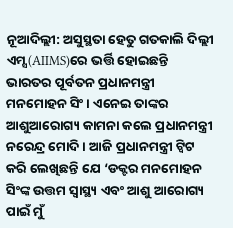ନୂଆଦିଲ୍ଲୀ: ଅସୁସ୍ଥତା ହେତୁ ଗତକାଲି ଦିଲ୍ଲୀ ଏମ୍ସ(AIIMS)ରେ ଭର୍ତ୍ତି ହୋଇଛନ୍ତି ଭାରତର ପୂର୍ବତନ ପ୍ରଧାନମନ୍ତ୍ରୀ ମନମୋହନ ସିଂ । ଏନେଇ ତାଙ୍କର ଆଶୁଆରୋଗ୍ୟ କାମନା କଲେ ପ୍ରଧାନମନ୍ତ୍ରୀ ନରେନ୍ଦ୍ର ମୋଦି । ଆଜି ପ୍ରଧାନମନ୍ତ୍ରୀ ଟ୍ବିଟ କରି ଲେଖିଛନ୍ତି ଯେ ‘ଡକ୍ଟର ମନମୋହନ ସିଂଙ୍କ ଉତ୍ତମ ସ୍ୱାସ୍ଥ୍ୟ ଏବଂ ଆଶୁ ଆରୋଗ୍ୟ ପାଇଁ ମୁଁ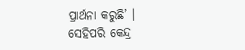ପ୍ରାର୍ଥନା କରୁଛି’ ।
ସେହିପରି କେନ୍ଦ୍ର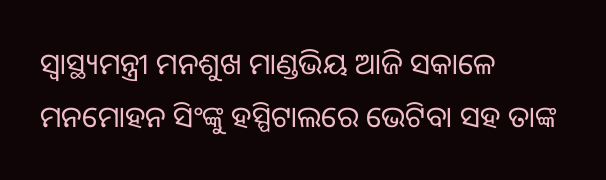ସ୍ବାସ୍ଥ୍ୟମନ୍ତ୍ରୀ ମନଶୁଖ ମାଣ୍ଡଭିୟ ଆଜି ସକାଳେ ମନମୋହନ ସିଂଙ୍କୁ ହସ୍ପିଟାଲରେ ଭେଟିବା ସହ ତାଙ୍କ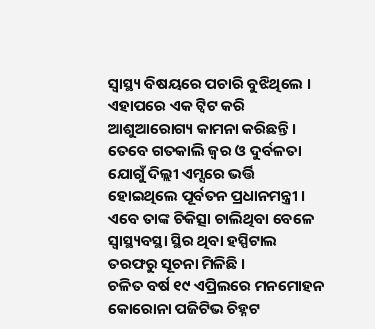ସ୍ବାସ୍ଥ୍ୟ ବିଷୟରେ ପଚାରି ବୁଝିଥିଲେ । ଏହାପରେ ଏକ ଟ୍ବିଟ କରି ଆଶୁଆରୋଗ୍ୟ କାମନା କରିଛନ୍ତି । ତେବେ ଗତକାଲି ଜ୍ବର ଓ ଦୁର୍ବଳତା ଯୋଗୁଁ ଦିଲ୍ଲୀ ଏମ୍ସରେ ଭର୍ତ୍ତି ହୋଇଥିଲେ ପୂର୍ବତନ ପ୍ରଧାନମନ୍ତ୍ରୀ । ଏବେ ତାଙ୍କ ଚିକିତ୍ସା ଚାଲିଥିବା ବେଳେ ସ୍ବାସ୍ଥ୍ୟବସ୍ଥା ସ୍ଥିର ଥିବା ହସ୍ପିଟାଲ ତରଫରୁ ସୂଚନା ମିଳିଛି ।
ଚଳିତ ବର୍ଷ ୧୯ ଏପ୍ରିଲରେ ମନମୋହନ କୋରୋନା ପଜିଟିଭ ଚିହ୍ନଟ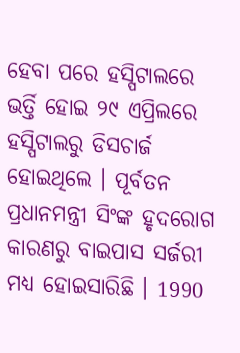ହେବା ପରେ ହସ୍ପିଟାଲରେ ଭର୍ତ୍ତି ହୋଇ ୨୯ ଏପ୍ରିଲରେ ହସ୍ପିଟାଲରୁ ଡିସଚାର୍ଜ ହୋଇଥିଲେ । ପୂର୍ବତନ ପ୍ରଧାନମନ୍ତ୍ରୀ ସିଂଙ୍କ ହୃଦରୋଗ କାରଣରୁ ବାଇପାସ ସର୍ଜରୀ ମଧ୍ୟ ହୋଇସାରିଛି । 1990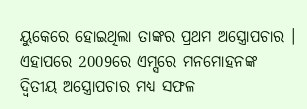ୟୁକେରେ ହୋଇଥିଲା ତାଙ୍କର ପ୍ରଥମ ଅସ୍ତ୍ରୋପଚାର । ଏହାପରେ 2009ରେ ଏମ୍ସରେ ମନମୋହନଙ୍କ ଦ୍ବିତୀୟ ଅସ୍ତ୍ରୋପଚାର ମଧ୍ୟ ସଫଳ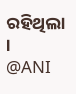ରହିଥିଲା ।
@ANI